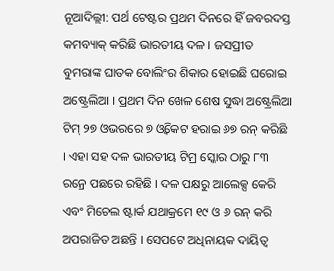ନୂଆଦିଲ୍ଲୀ: ପର୍ଥ ଟେଷ୍ଟର ପ୍ରଥମ ଦିନରେ ହିଁ ଜବରଦସ୍ତ କମବ୍ୟାକ୍ କରିଛି ଭାରତୀୟ ଦଳ । ଜସପ୍ରୀତ ବୁମରାଙ୍କ ଘାତକ ବୋଲିଂର ଶିକାର ହୋଇଛି ଘରୋଇ ଅଷ୍ଟ୍ରେଲିଆ । ପ୍ରଥମ ଦିନ ଖେଳ ଶେଷ ସୁଦ୍ଧା ଅଷ୍ଟ୍ରେଲିଆ ଟିମ୍ ୨୭ ଓଭରରେ ୭ ଓ୍ବିକେଟ ହରାଇ ୬୭ ରନ୍ କରିଛି । ଏହା ସହ ଦଳ ଭାରତୀୟ ଟିମ୍ର ସ୍କୋର ଠାରୁ ୮୩ ରନ୍ରେ ପଛରେ ରହିଛି । ଦଳ ପକ୍ଷରୁ ଆଲେକ୍ସ କେରି ଏବଂ ମିଚେଲ ଷ୍ଟାର୍କ ଯଥାକ୍ରମେ ୧୯ ଓ ୬ ରନ୍ କରି ଅପରାଜିତ ଅଛନ୍ତି । ସେପଟେ ଅଧିନାୟକ ଦାୟିତ୍ବ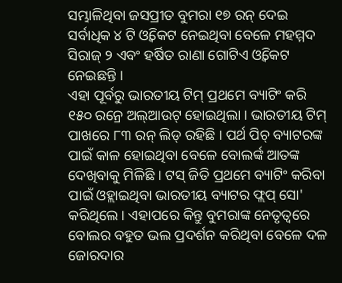ସମ୍ଭାଳିଥିବା ଜସପ୍ରୀତ ବୁମରା ୧୭ ରନ୍ ଦେଇ ସର୍ବାଧିକ ୪ ଟି ଓ୍ବିକେଟ ନେଇଥିବା ବେଳେ ମହମ୍ମଦ ସିରାଜ୍ ୨ ଏବଂ ହର୍ଷିତ ରାଣା ଗୋଟିଏ ଓ୍ବିକେଟ ନେଇଛନ୍ତି ।
ଏହା ପୂର୍ବରୁ ଭାରତୀୟ ଟିମ୍ ପ୍ରଥମେ ବ୍ୟାଟିଂ କରି ୧୫୦ ରନ୍ରେ ଅଲ୍ଆଉଟ୍ ହୋଇଥିଲା । ଭାରତୀୟ ଟିମ୍ ପାଖରେ ୮୩ ରନ୍ ଲିଡ୍ ରହିଛି । ପର୍ଥ ପିଚ୍ ବ୍ୟାଟରଙ୍କ ପାଇଁ କାଳ ହୋଇଥିବା ବେଳେ ବୋଲର୍ଙ୍କ ଆତଙ୍କ ଦେଖିବାକୁ ମିଳିଛି । ଟସ୍ ଜିତି ପ୍ରଥମେ ବ୍ୟାଟିଂ କରିବା ପାଇଁ ଓହ୍ଲାଇଥିବା ଭାରତୀୟ ବ୍ୟାଟର ଫ୍ଲପ୍ ସୋ' କରିଥିଲେ । ଏହାପରେ କିନ୍ତୁ ବୁମରାଙ୍କ ନେତୃତ୍ୱରେ ବୋଲର ବହୁତ ଭଲ ପ୍ରଦର୍ଶନ କରିଥିବା ବେଳେ ଦଳ ଜୋରଦାର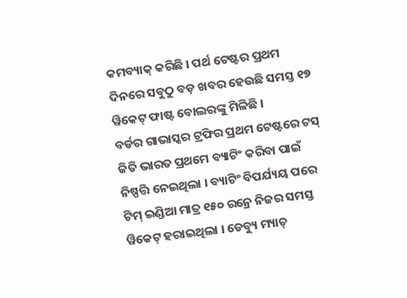କମବ୍ୟାକ୍ କରିଛି । ପର୍ଥ ଟେଷ୍ଟର ପ୍ରଥମ ଦିନରେ ସବୁଠୁ ବଡ଼ ଖବର ହେଉଛି ସମସ୍ତ ୧୭ ୱିକେଟ୍ ଫାଷ୍ଟ ବୋଲରଙ୍କୁ ମିଳିଛି ।
ବର୍ଡର ଗାଭାସ୍କର ଟ୍ରଫିର ପ୍ରଥମ ଟେଷ୍ଟରେ ଟସ୍ ଜିତି ଭାରତ ପ୍ରଥମେ ବ୍ୟାଟିଂ କରିବା ପାଇଁ ନିଷ୍ପତ୍ତି ନେଇଥିଲା । ବ୍ୟାଟିଂ ବିପର୍ଯ୍ୟୟ ପରେ ଟିମ୍ ଇଣ୍ଡିଆ ମାତ୍ର ୧୫୦ ରନ୍ରେ ନିଜର ସମସ୍ତ ୱିକେଟ୍ ହରାଇଥିଲା । ଡେବ୍ୟୁ ମ୍ୟାଚ୍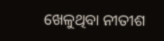ଖେଳୁଥିବା ନୀତୀଶ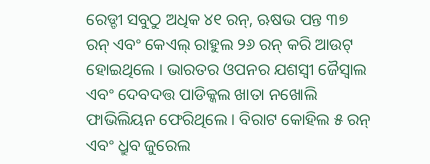ରେଡ୍ଡୀ ସବୁଠୁ ଅଧିକ ୪୧ ରନ୍, ଋଷଭ ପନ୍ତ ୩୭ ରନ୍ ଏବଂ କେଏଲ୍ ରାହୁଲ ୨୬ ରନ୍ କରି ଆଉଟ୍ ହୋଇଥିଲେ । ଭାରତର ଓପନର ଯଶସ୍ବୀ ଜୈସ୍ୱାଲ ଏବଂ ଦେବଦତ୍ତ ପାଡିକ୍କଲ ଖାତା ନଖୋଲି ଫାଭିଲିୟନ ଫେରିଥିଲେ । ବିରାଟ କୋହିଲ ୫ ରନ୍ ଏବଂ ଧ୍ରୁବ ଜୁରେଲ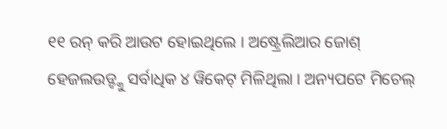୧୧ ରନ୍ କରି ଆଉଟ ହୋଇଥିଲେ । ଅଷ୍ଟ୍ରେଲିଆର ଜୋଶ୍ ହେଜଲଉଡ୍ଙ୍କୁ ସର୍ବାଧିକ ୪ ୱିକେଟ୍ ମିଳିଥିଲା । ଅନ୍ୟପଟେ ମିଚେଲ୍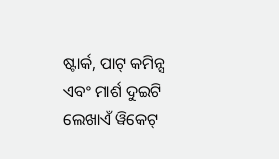ଷ୍ଟାର୍କ, ପାଟ୍ କମିନ୍ସ ଏବଂ ମାର୍ଶ ଦୁଇଟି ଲେଖାଏଁ ୱିକେଟ୍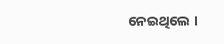ନେଇଥିଲେ ।